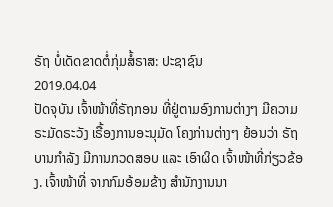ຣັຖ ບໍ່ເດັດຂາດຕໍ່ກຸ່ມສໍ້ຣາສ: ປະຊາຊົນ
2019.04.04
ປັດຈຸບັນ ເຈົ້າໜ້າທີ່ຣັຖກອນ ທີ່ຢູ່ຕາມອົງການຕ່າງໆ ມີຄວາມຣະມັດຣະວັງ ເຣື້ອງການອະນຸມັດ ໂຄງກ່ານຕ່າງໆ ຍ້ອນວ່າ ຣັຖບານກຳລັງ ມີການກວດສອບ ແລະ ເອົາຜິດ ເຈົ້າໜ້າທີ່ກ່ຽວຂ້ອງ. ເຈົ້າໜ້າທີ່ ຈາກກົມອ້ອມຂ້າງ ສຳນັກງານນາ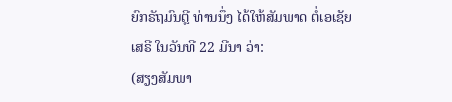ຍົກຣັຖມົນຕຼີ ທ່ານນຶ່ງ ໄດ້ໃຫ້ສັມພາດ ຕໍ່ເອເຊັຍເສຣີ ໃນວັນທີ 22 ມີນາ ວ່າ:
(ສຽງສັມພາ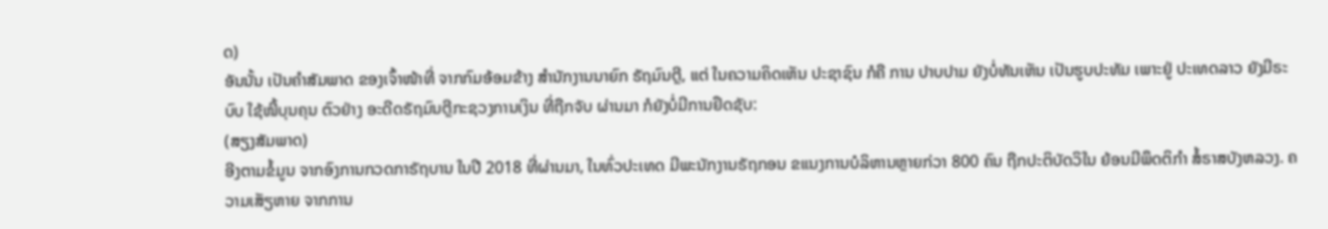ດ)
ອັນນັ້ນ ເປັນຄຳສັມພາດ ຂອງເຈົ້າໜ້າທີ່ ຈາກກົມອ້ອມຂ້າງ ສຳນັກງານນາຍົກ ຣັຖມົນຕຼີ, ແຕ່ ໃນຄວາມຄິດເຫັນ ປະຊາຊົນ ກໍຄື ການ ປາບປາມ ຍັງບໍ່ທັນເຫັນ ເປັນຮູບປະທັມ ເພາະຢູ່ ປະເທດລາວ ຍັງມີຣະບົບ ໃຊ້ໜີ້ບຸນຄຸນ ຕົວຢ່າງ ອະດີດຣັຖມົນຕຼີກະຊວງການເງິນ ທີ່ຖືກຈັບ ຜ່ານມາ ກໍຍັງບໍ່ມີການຢຶດຊັບ:
(ສຽງສັມພາດ)
ອີງຕາມຂໍ້ມູນ ຈາກອົງການກວດກາຣັຖບານ ໃນປີ 2018 ທີ່ຜ່ານມາ, ໃນທົ່ວປະເທດ ມີພະນັກງານຣັຖກອນ ຂແນງການບໍລິຫານຫຼາຍກ່ວາ 800 ຄົນ ຖືກປະຕິບັດວິໃນ ຍ້ອນມີພຶດຕິກຳ ສໍ້ຣາສບັງຫລວງ. ຄວາມເສັຽຫາຍ ຈາກການ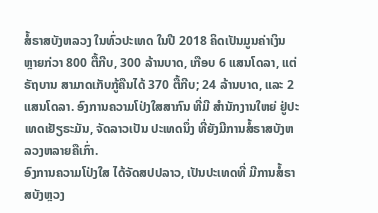ສໍ້ຣາສບັງຫລວງ ໃນທົ່ວປະເທດ ໃນປີ 2018 ຄິດເປັນມູນຄ່າເງິນ ຫຼາຍກ່ວາ 800 ຕື້ກີບ, 300 ລ້ານບາດ, ເກືອບ 6 ແສນໂດລາ, ແຕ່ຣັຖບານ ສາມາດເກັບກູ້ຄືນໄດ້ 370 ຕື້ກີບ; 24 ລ້ານບາດ, ແລະ 2 ແສນໂດລາ. ອົງການຄວາມໂປ່ງໃສສາກົນ ທີ່ມີ ສຳນັກງານໃຫຍ່ ຢູ່ປະເທດເຢັຽຣະມັນ, ຈັດລາວເປັນ ປະເທດນຶ່ງ ທີ່ຍັງມີການສໍ້ຣາສບັງຫລວງຫລາຍຄືເກົ່າ.
ອົງການຄວາມໂປ່ງໃສ ໄດ້ຈັດສປປລາວ, ເປັນປະເທດທີ່ ມີການສໍ້ຣາສບັງຫຼວງ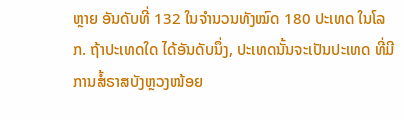ຫຼາຍ ອັນດັບທີ່ 132 ໃນຈຳນວນທັງໝົດ 180 ປະເທດ ໃນໂລກ. ຖ້າປະເທດໃດ ໄດ້ອັນດັບນຶ່ງ, ປະເທດນັ້ນຈະເປັນປະເທດ ທີ່ມີການສໍ້ຣາສບັງຫຼວງໜ້ອຍ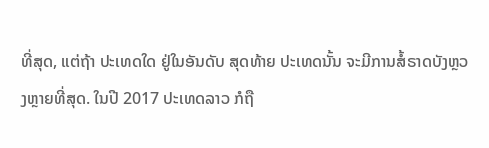ທີ່ສຸດ, ແຕ່ຖ້າ ປະເທດໃດ ຢູ່ໃນອັນດັບ ສຸດທ້າຍ ປະເທດນັ້ນ ຈະມີການສໍ້ຣາດບັງຫຼວງຫຼາຍທີ່ສຸດ. ໃນປີ 2017 ປະເທດລາວ ກໍຖື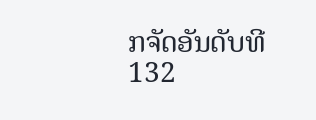ກຈັດອັນດັບທີ 132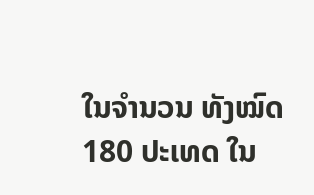ໃນຈຳນວນ ທັງໝົດ 180 ປະເທດ ໃນ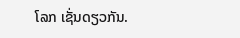ໂລກ ເຊັ່ນດຽວກັນ.